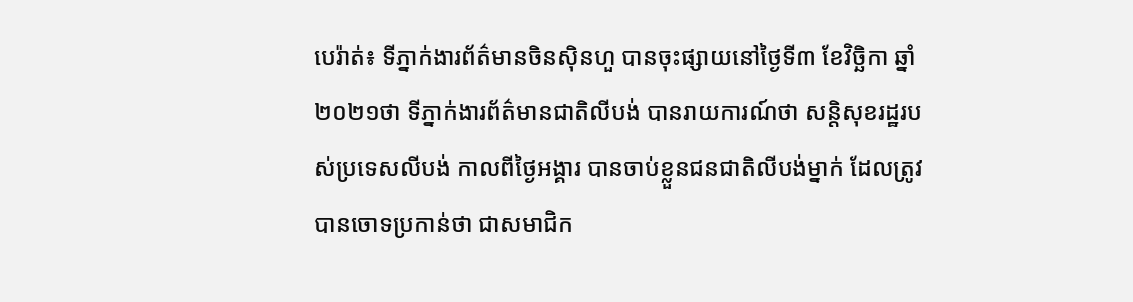បេរ៉ាត់៖ ទីភ្នាក់ងារព័ត៌មានចិនស៊ិនហួ បានចុះផ្សាយនៅថ្ងៃទី៣ ខែវិច្ឆិកា ឆ្នាំ២០២១ថា ទីភ្នាក់ងារព័ត៌មានជាតិលីបង់ បានរាយការណ៍ថា សន្តិសុខរដ្ឋរបស់ប្រទេសលីបង់ កាលពីថ្ងៃអង្គារ បានចាប់ខ្លួនជនជាតិលីបង់ម្នាក់ ដែលត្រូវបានចោទប្រកាន់ថា ជាសមាជិក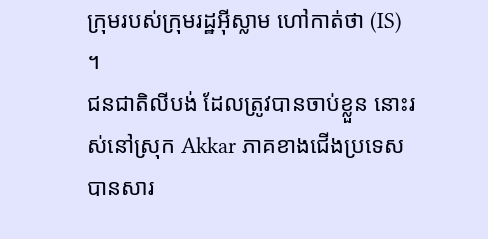ក្រុមរបស់ក្រុមរដ្ឋអ៊ីស្លាម ហៅកាត់ថា (IS) ។
ជនជាតិលីបង់ ដែលត្រូវបានចាប់ខ្លួន នោះរស់នៅស្រុក Akkar ភាគខាងជើងប្រទេស បានសារ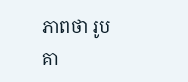ភាពថា រូបគា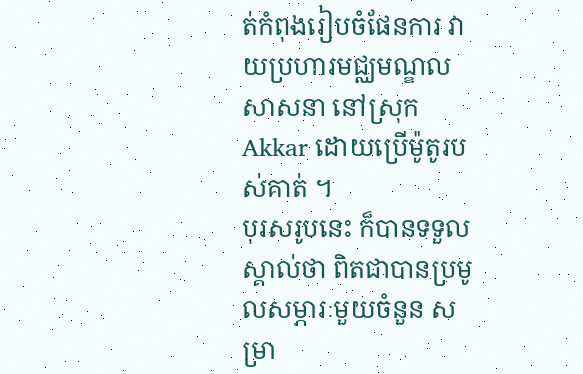ត់កំពុងរៀបចំផែនការ វាយប្រហារមជ្ឈមណ្ឌលសាសនា នៅស្រុក Akkar ដោយប្រើម៉ូតូរបស់គាត់ ។
បុរសរូបនេះ ក៏បានទទួលស្គាល់ថា ពិតជាបានប្រមូលសម្ភារៈមួយចំនួន សម្រា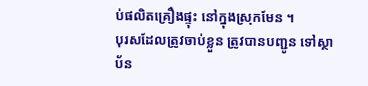ប់ផលិតគ្រឿងផ្ទុះ នៅក្នុងស្រុកមែន ។
បុរសដែលត្រូវចាប់ខ្លួន ត្រូវបានបញ្ជូន ទៅស្ថាប័ន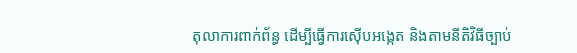តុលាការពាក់ព័ន្ធ ដើម្បីធ្វើការស៊ើបអង្កេត និងតាមនីតិវិធីច្បាប់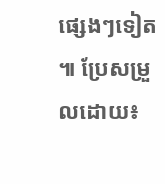ផ្សេងៗទៀត ៕ ប្រែសម្រួលដោយ៖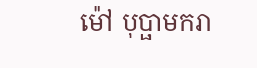ម៉ៅ បុប្ផាមករា